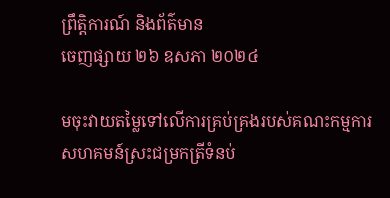ព្រឹត្តិការណ៍ និងព័ត៌មាន
ចេញផ្សាយ ២៦ ឧសភា ២០២៤

មចុះវាយតម្លៃទៅលើការគ្រប់គ្រងរបស់គណះកម្មការសហគមន៍ស្រះជម្រកត្រីទំនប់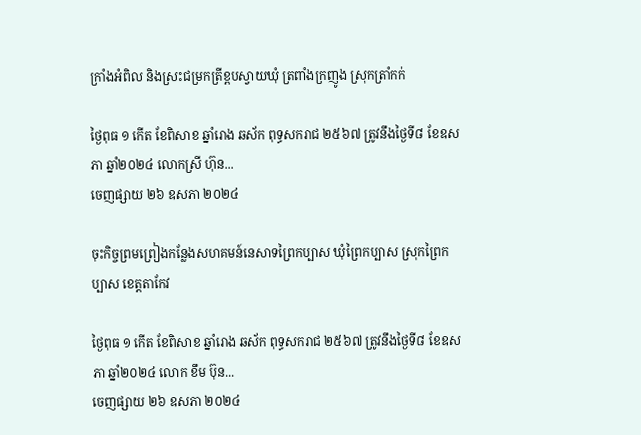ក្រាំងអំពិល និងស្រះជម្រកត្រីខ្ពបស្វាយឃុំ ត្រពាំងក្រញូង ស្រុកត្រាំកក់

ថ្ងៃពុធ ១ កើត ខែពិសាខ ឆ្នាំរោង ឆស័ក ពុទ្ធសករាជ ២៥៦៧ ត្រូវនឹងថ្ងៃទី៨ ខែឧសភា ឆ្នាំ២០២៤ លោកស្រី ហ៊ុន...
ចេញផ្សាយ ២៦ ឧសភា ២០២៤

ចុះកិច្ចព្រមព្រៀងកន្លែងសហគមន៍នេសាទព្រៃកប្បាស ឃុំព្រៃកប្បាស ស្រុកព្រៃកប្បាស ខេត្តតាកែវ

ថ្ងៃពុធ ១ កើត ខែពិសាខ ឆ្នាំរោង ឆស័ក ពុទ្ធសករាជ ២៥៦៧ ត្រូវនឹងថ្ងៃទី៨ ខែឧសភា ឆ្នាំ២០២៤ លោក ខឹម ប៊ុន...
ចេញផ្សាយ ២៦ ឧសភា ២០២៤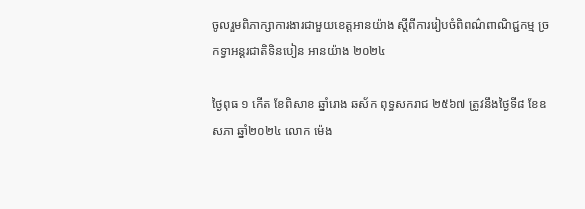ចូលរួមពិភាក្សាការងារជាមួយខេត្តអានយ៉ាង ស្តីពីការរៀបចំពិពណ៌ពាណិជ្ជកម្ម ច្រកទ្វាអន្តរជាតិទិនបៀន អានយ៉ាង ២០២៤

ថ្ងៃពុធ ១ កើត ខែពិសាខ ឆ្នាំរោង ឆស័ក ពុទ្ធសករាជ ២៥៦៧ ត្រូវនឹងថ្ងៃទី៨ ខែឧសភា ឆ្នាំ២០២៤ លោក ម៉េង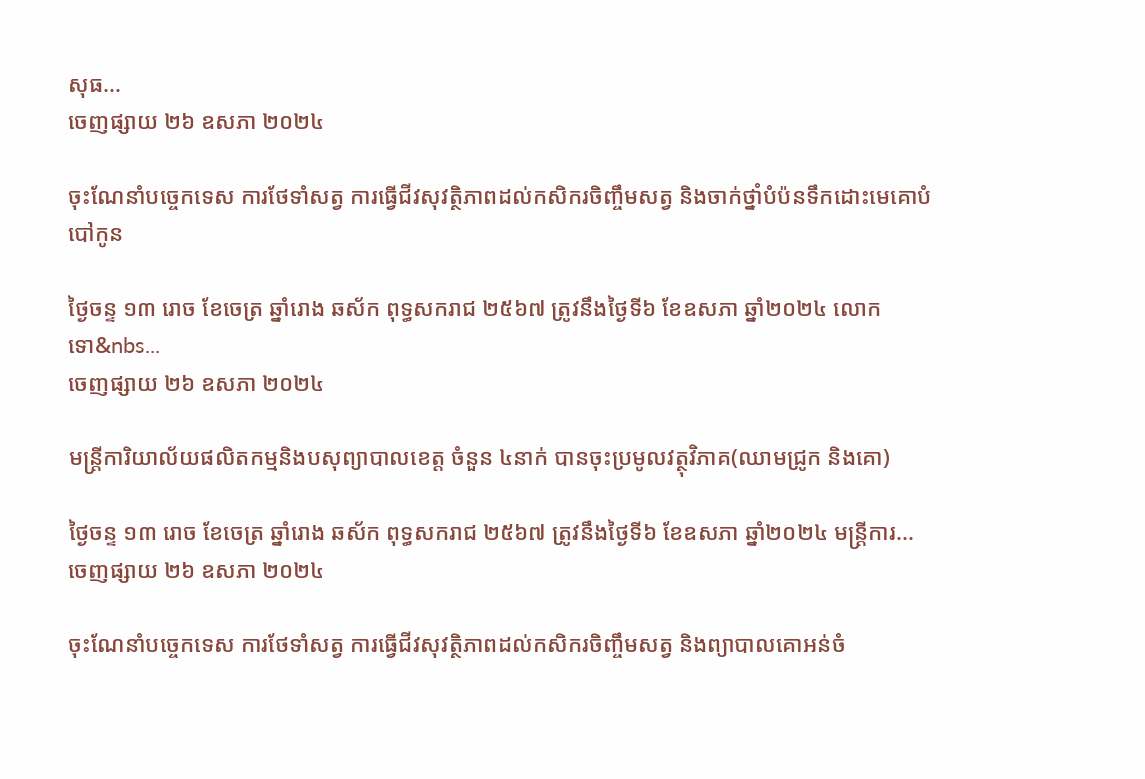សុធ...
ចេញផ្សាយ ២៦ ឧសភា ២០២៤

ចុះណែនាំបច្ចេកទេស ការថែទាំសត្វ ការធ្វេីជីវសុវត្ថិភាពដល់កសិករចិញ្ចឹមសត្វ និងចាក់ថ្នាំបំប៉នទឹកដោះមេគោបំបៅកូន

ថ្ងៃចន្ទ ១៣ រោច ខែចេត្រ ឆ្នាំរោង ឆស័ក ពុទ្ធសករាជ ២៥៦៧ ត្រូវនឹងថ្ងៃទី៦ ខែឧសភា ឆ្នាំ២០២៤ លោក ទោ&nbs...
ចេញផ្សាយ ២៦ ឧសភា ២០២៤

មន្រ្តីការិយាល័យផលិតកម្មនិងបសុព្យាបាលខេត្ត ចំនួន ៤នាក់ បានចុះប្រមូលវត្ថុវិភាគ(ឈាមជ្រូក និងគោ)

ថ្ងៃចន្ទ ១៣ រោច ខែចេត្រ ឆ្នាំរោង ឆស័ក ពុទ្ធសករាជ ២៥៦៧ ត្រូវនឹងថ្ងៃទី៦ ខែឧសភា ឆ្នាំ២០២៤ មន្រ្តីការ...
ចេញផ្សាយ ២៦ ឧសភា ២០២៤

ចុះណែនាំបច្ចេកទេស ការថែទាំសត្វ ការធ្វេីជីវសុវត្ថិភាពដល់កសិករចិញ្ចឹមសត្វ និងព្យាបាលគោអន់ចំ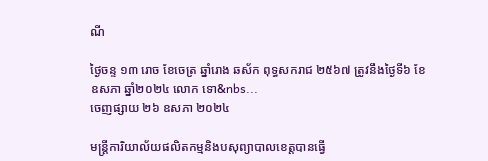ណី

ថ្ងៃចន្ទ ១៣ រោច ខែចេត្រ ឆ្នាំរោង ឆស័ក ពុទ្ធសករាជ ២៥៦៧ ត្រូវនឹងថ្ងៃទី៦ ខែឧសភា ឆ្នាំ២០២៤ លោក ទោ&nbs...
ចេញផ្សាយ ២៦ ឧសភា ២០២៤

មន្រ្តីការិយាល័យផលិតកម្មនិងបសុព្យាបាលខេត្តបានធ្វេី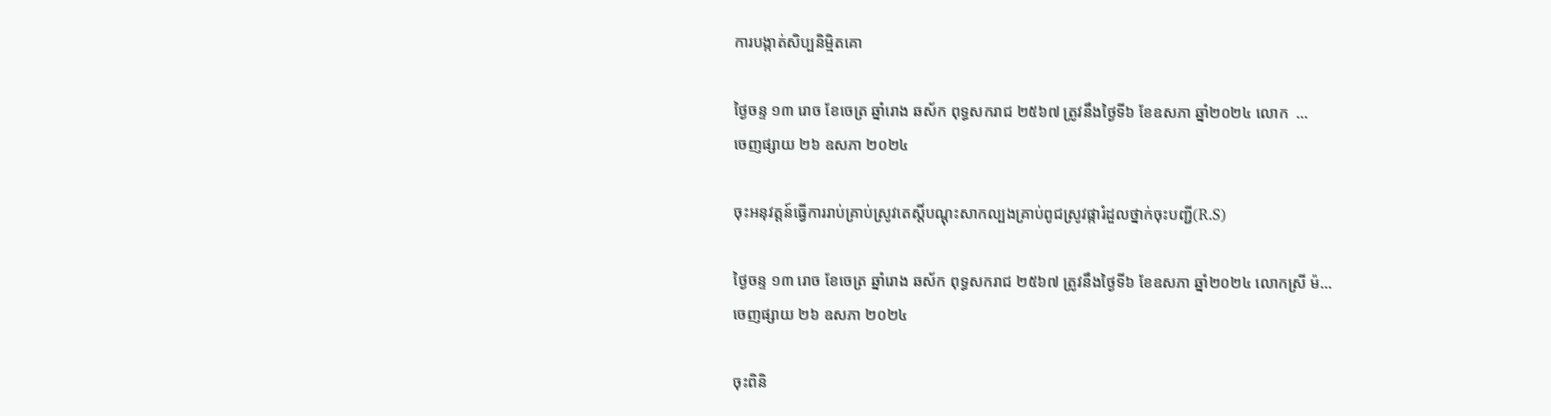ការបង្កាត់សិប្បនិមិ្មតគោ

ថ្ងៃចន្ទ ១៣ រោច ខែចេត្រ ឆ្នាំរោង ឆស័ក ពុទ្ធសករាជ ២៥៦៧ ត្រូវនឹងថ្ងៃទី៦ ខែឧសភា ឆ្នាំ២០២៤ លោក  ...
ចេញផ្សាយ ២៦ ឧសភា ២០២៤

ចុះអនុវត្តន៍ធ្វើការរាប់គ្រាប់ស្រូវតេស្តិ៍បណ្ដុះសាកល្បងគ្រាប់ពូជស្រូវផ្ការំដួលថ្នាក់ចុះបញ្ជី(R.S)

ថ្ងៃចន្ទ ១៣ រោច ខែចេត្រ ឆ្នាំរោង ឆស័ក ពុទ្ធសករាជ ២៥៦៧ ត្រូវនឹងថ្ងៃទី៦ ខែឧសភា ឆ្នាំ២០២៤ លោកស្រី ម៉...
ចេញផ្សាយ ២៦ ឧសភា ២០២៤

ចុះពិនិ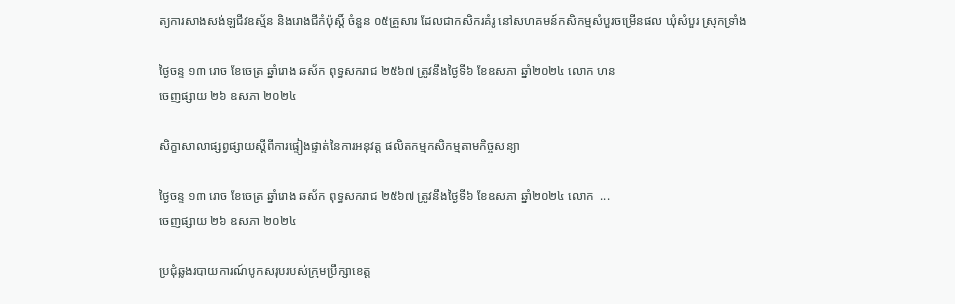ត្យការសាងសង់ឡជីវឧស្ម័ន និងរោងជីកំប៉ុស្តិ៍ ចំនួន ០៥គ្រួសារ ដែលជាកសិករគំរូ នៅសហគមន៍កសិកម្មសំបួរចម្រើនផល ឃុំសំបួរ ស្រុកទ្រាំង

ថ្ងៃចន្ទ ១៣ រោច ខែចេត្រ ឆ្នាំរោង ឆស័ក ពុទ្ធសករាជ ២៥៦៧ ត្រូវនឹងថ្ងៃទី៦ ខែឧសភា ឆ្នាំ២០២៤ លោក ហន
ចេញផ្សាយ ២៦ ឧសភា ២០២៤

សិក្ខាសាលាផ្សព្វផ្សាយស្តីពីការផ្ទៀងផ្ទាត់នៃការអនុវត្ត ផលិតកម្មកសិកម្មតាមកិច្ចសន្យា

ថ្ងៃចន្ទ ១៣ រោច ខែចេត្រ ឆ្នាំរោង ឆស័ក ពុទ្ធសករាជ ២៥៦៧ ត្រូវនឹងថ្ងៃទី៦ ខែឧសភា ឆ្នាំ២០២៤ លោក  ...
ចេញផ្សាយ ២៦ ឧសភា ២០២៤

ប្រជំុឆ្លងរបាយការណ៍បូកសរុបរបស់ក្រុមប្រឹក្សាខេត្ត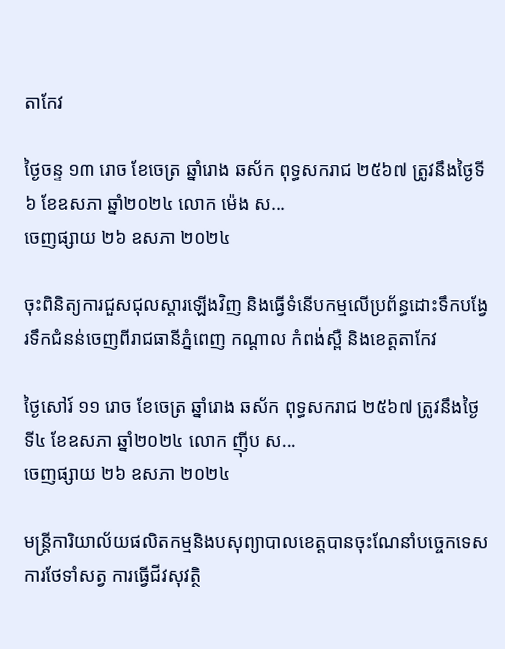តាកែវ

ថ្ងៃចន្ទ ១៣ រោច ខែចេត្រ ឆ្នាំរោង ឆស័ក ពុទ្ធសករាជ ២៥៦៧ ត្រូវនឹងថ្ងៃទី៦ ខែឧសភា ឆ្នាំ២០២៤ លោក ម៉េង ស...
ចេញផ្សាយ ២៦ ឧសភា ២០២៤

ចុះពិនិត្យការជួសជុលស្តារឡើងវិញ និងធ្វើទំនើបកម្មលើប្រព័ន្ធដោះទឹកបង្វែរទឹកជំនន់ចេញពីរាជធានីភ្នំពេញ កណ្តាល កំពង់ស្ពឺ និងខេត្តតាកែវ

ថ្ងៃសៅរ៍ ១១ រោច ខែចេត្រ ឆ្នាំរោង ឆស័ក ពុទ្ធសករាជ ២៥៦៧ ត្រូវនឹងថ្ងៃទី៤ ខែឧសភា ឆ្នាំ២០២៤ លោក ញ៉ីប ស...
ចេញផ្សាយ ២៦ ឧសភា ២០២៤

មន្រ្តីការិយាល័យផលិតកម្មនិងបសុព្យាបាលខេត្តបានចុះណែនាំបច្ចេកទេស ការថែទាំសត្វ ការធ្វេីជីវសុវត្ថិ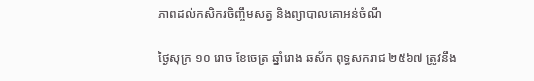ភាពដល់កសិករចិញ្ចឹមសត្វ និងព្យាបាលគោអន់ចំណី

ថ្ងៃសុក្រ ១០ រោច ខែចេត្រ ឆ្នាំរោង ឆស័ក ពុទ្ធសករាជ ២៥៦៧ ត្រូវនឹង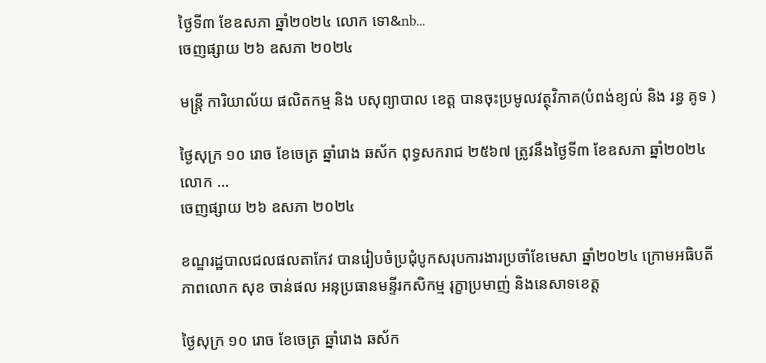ថ្ងៃទី៣ ខែឧសភា ឆ្នាំ២០២៤ លោក ទោ&nb...
ចេញផ្សាយ ២៦ ឧសភា ២០២៤

មន្ត្រី ការិយាល័យ ផលិតកម្ម និង បសុព្យាបាល ខេត្ត បានចុះប្រមូលវត្ថុវិភាគ(បំពង់ខ្យល់ និង រន្ធ គូទ )

ថ្ងៃសុក្រ ១០ រោច ខែចេត្រ ឆ្នាំរោង ឆស័ក ពុទ្ធសករាជ ២៥៦៧ ត្រូវនឹងថ្ងៃទី៣ ខែឧសភា ឆ្នាំ២០២៤ លោក ...
ចេញផ្សាយ ២៦ ឧសភា ២០២៤

ខណ្ឌរដ្ឋបាលជលផលតាកែវ បានរៀបចំប្រជុំបូកសរុបការងារប្រចាំខែមេសា ឆ្នាំ២០២៤ ក្រោមអធិបតីភាពលោក សុខ ចាន់ផល អនុប្រធានមន្ទីរកសិកម្ម រុក្ខាប្រមាញ់ និងនេសាទខេត្ត

ថ្ងៃសុក្រ ១០ រោច ខែចេត្រ ឆ្នាំរោង ឆស័ក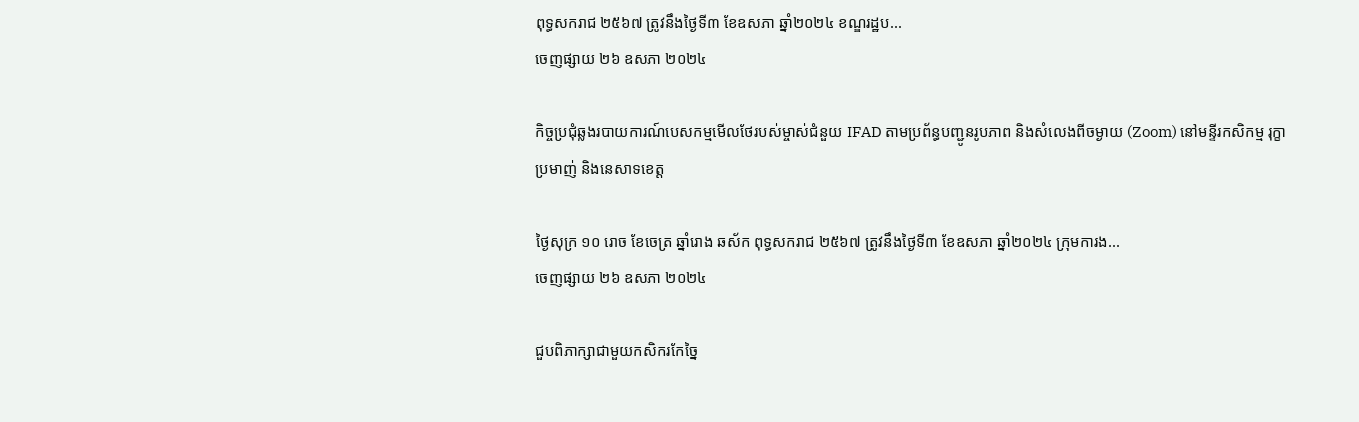ពុទ្ធសករាជ ២៥៦៧ ត្រូវនឹងថ្ងៃទី៣ ខែឧសភា ឆ្នាំ២០២៤ ខណ្ឌរដ្ឋប...
ចេញផ្សាយ ២៦ ឧសភា ២០២៤

កិច្ចប្រជុំឆ្លងរបាយការណ៍បេសកម្មមើលថែរបស់ម្ចាស់ជំនួយ IFAD តាមប្រព័ន្ធបញ្ជូនរូបភាព និងសំលេងពីចម្ងាយ (Zoom) នៅមន្ទីរកសិកម្ម រុក្ខាប្រមាញ់ និងនេសាទខេត្ត

ថ្ងៃសុក្រ ១០ រោច ខែចេត្រ ឆ្នាំរោង ឆស័ក ពុទ្ធសករាជ ២៥៦៧ ត្រូវនឹងថ្ងៃទី៣ ខែឧសភា ឆ្នាំ២០២៤ ក្រុមការង...
ចេញផ្សាយ ២៦ ឧសភា ២០២៤

ជួបពិភាក្សាជាមួយកសិករកែច្នៃ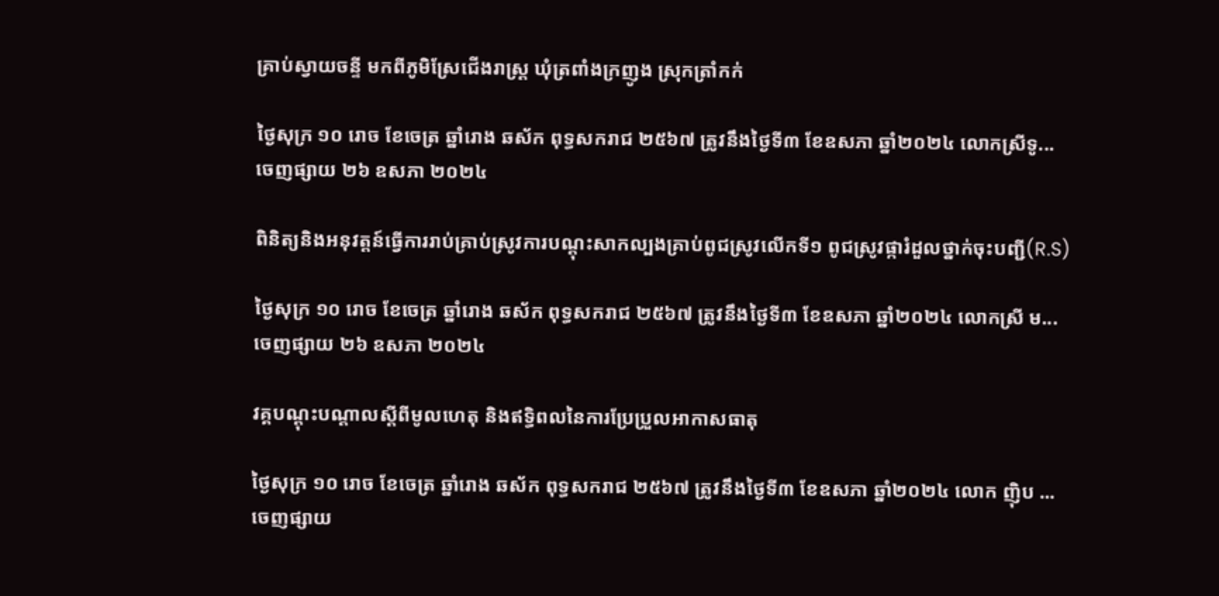គ្រាប់ស្វាយចន្ទី មកពីភូមិស្រែជើងរាស្ត្រ ឃុំត្រពាំងក្រញូង ស្រុកត្រាំកក់

ថ្ងៃសុក្រ ១០ រោច ខែចេត្រ ឆ្នាំរោង ឆស័ក ពុទ្ធសករាជ ២៥៦៧ ត្រូវនឹងថ្ងៃទី៣ ខែឧសភា ឆ្នាំ២០២៤ លោកស្រីទូ...
ចេញផ្សាយ ២៦ ឧសភា ២០២៤

ពិនិត្យនិងអនុវត្តន៍ធ្វើការរាប់គ្រាប់ស្រូវការបណ្ដុះសាកល្បងគ្រាប់ពូជស្រូវលេីកទី១ ពូជស្រូវផ្ការំដួលថ្នាក់ចុះបញ្ជី(R.S)

ថ្ងៃសុក្រ ១០ រោច ខែចេត្រ ឆ្នាំរោង ឆស័ក ពុទ្ធសករាជ ២៥៦៧ ត្រូវនឹងថ្ងៃទី៣ ខែឧសភា ឆ្នាំ២០២៤ លោកស្រី ម...
ចេញផ្សាយ ២៦ ឧសភា ២០២៤

វគ្គបណ្ដុះបណ្ដាលស្ដីពីមូលហេតុ និងឥទ្ធិពលនៃការប្រែប្រួលអាកាសធាតុ

ថ្ងៃសុក្រ ១០ រោច ខែចេត្រ ឆ្នាំរោង ឆស័ក ពុទ្ធសករាជ ២៥៦៧ ត្រូវនឹងថ្ងៃទី៣ ខែឧសភា ឆ្នាំ២០២៤ លោក ញ៉ិប ...
ចេញផ្សាយ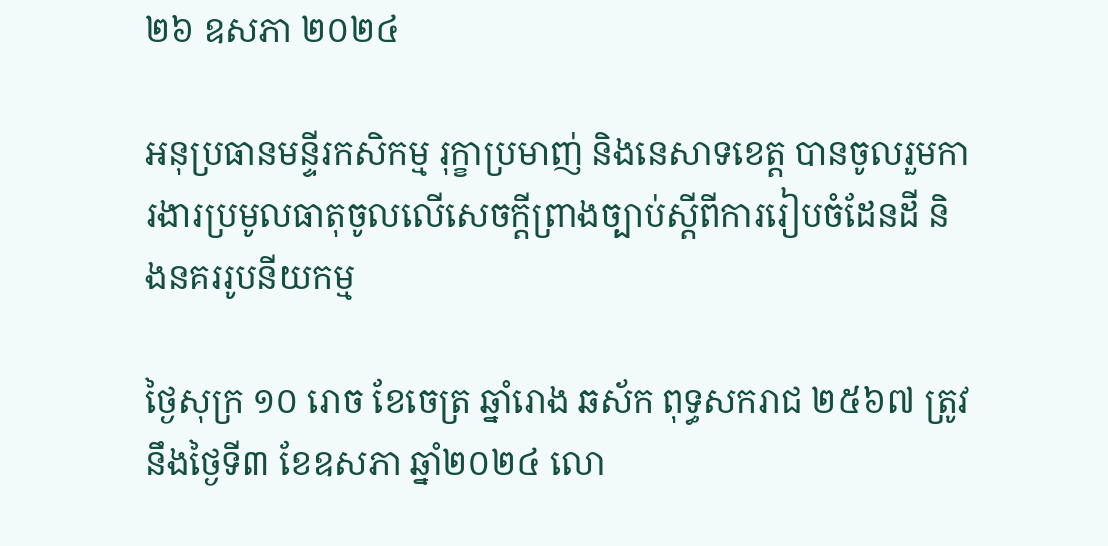២៦ ឧសភា ២០២៤

អនុប្រធានមន្ទីរកសិកម្ម រុក្ខាប្រមាញ់ និងនេសាទខេត្ត បានចូលរួមការងារប្រមូលធាតុចូលលើសេចក្តីព្រាងច្បាប់ស្តីពីការរៀបចំដែនដី និងនគររូបនីយកម្ម

ថ្ងៃសុក្រ ១០ រោច ខែចេត្រ ឆ្នាំរោង ឆស័ក ពុទ្ធសករាជ ២៥៦៧ ត្រូវនឹងថ្ងៃទី៣ ខែឧសភា ឆ្នាំ២០២៤ លោ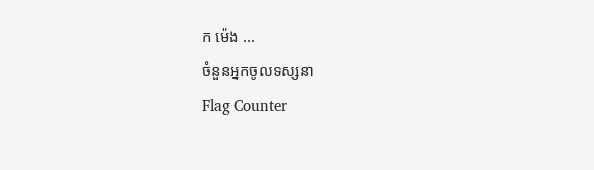ក ម៉េង ...
ចំនួនអ្នកចូលទស្សនា
Flag Counter